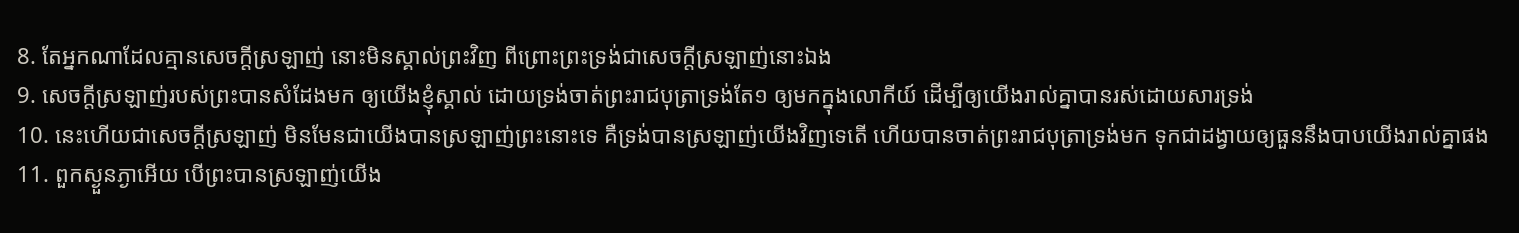8. តែអ្នកណាដែលគ្មានសេចក្តីស្រឡាញ់ នោះមិនស្គាល់ព្រះវិញ ពីព្រោះព្រះទ្រង់ជាសេចក្តីស្រឡាញ់នោះឯង
9. សេចក្តីស្រឡាញ់របស់ព្រះបានសំដែងមក ឲ្យយើងខ្ញុំស្គាល់ ដោយទ្រង់ចាត់ព្រះរាជបុត្រាទ្រង់តែ១ ឲ្យមកក្នុងលោកីយ៍ ដើម្បីឲ្យយើងរាល់គ្នាបានរស់ដោយសារទ្រង់
10. នេះហើយជាសេចក្តីស្រឡាញ់ មិនមែនជាយើងបានស្រឡាញ់ព្រះនោះទេ គឺទ្រង់បានស្រឡាញ់យើងវិញទេតើ ហើយបានចាត់ព្រះរាជបុត្រាទ្រង់មក ទុកជាដង្វាយឲ្យធួននឹងបាបយើងរាល់គ្នាផង
11. ពួកស្ងួនភ្ងាអើយ បើព្រះបានស្រឡាញ់យើង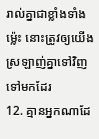រាល់គ្នាជាខ្លាំងទាំងម៉្លេះ នោះត្រូវឲ្យយើងស្រឡាញ់គ្នាទៅវិញទៅមកដែរ
12. គ្មានអ្នកណាដែ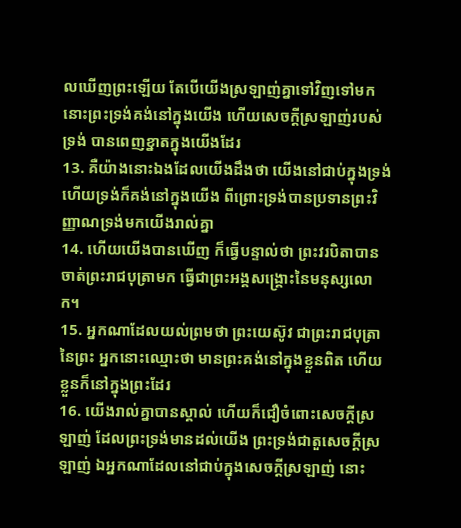លឃើញព្រះឡើយ តែបើយើងស្រឡាញ់គ្នាទៅវិញទៅមក នោះព្រះទ្រង់គង់នៅក្នុងយើង ហើយសេចក្តីស្រឡាញ់របស់ទ្រង់ បានពេញខ្នាតក្នុងយើងដែរ
13. គឺយ៉ាងនោះឯងដែលយើងដឹងថា យើងនៅជាប់ក្នុងទ្រង់ ហើយទ្រង់ក៏គង់នៅក្នុងយើង ពីព្រោះទ្រង់បានប្រទានព្រះវិញ្ញាណទ្រង់មកយើងរាល់គ្នា
14. ហើយយើងបានឃើញ ក៏ធ្វើបន្ទាល់ថា ព្រះវរបិតាបានចាត់ព្រះរាជបុត្រាមក ធ្វើជាព្រះអង្គសង្គ្រោះនៃមនុស្សលោក។
15. អ្នកណាដែលយល់ព្រមថា ព្រះយេស៊ូវ ជាព្រះរាជបុត្រានៃព្រះ អ្នកនោះឈ្មោះថា មានព្រះគង់នៅក្នុងខ្លួនពិត ហើយខ្លួនក៏នៅក្នុងព្រះដែរ
16. យើងរាល់គ្នាបានស្គាល់ ហើយក៏ជឿចំពោះសេចក្តីស្រឡាញ់ ដែលព្រះទ្រង់មានដល់យើង ព្រះទ្រង់ជាតួសេចក្តីស្រឡាញ់ ឯអ្នកណាដែលនៅជាប់ក្នុងសេចក្តីស្រឡាញ់ នោះ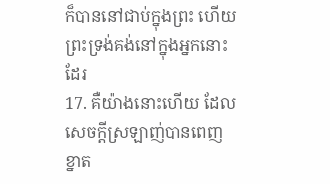ក៏បាននៅជាប់ក្នុងព្រះ ហើយព្រះទ្រង់គង់នៅក្នុងអ្នកនោះដែរ
17. គឺយ៉ាងនោះហើយ ដែលសេចក្តីស្រឡាញ់បានពេញខ្នាត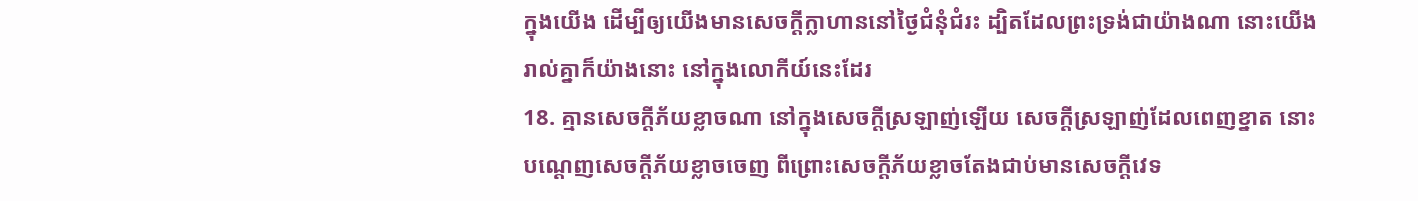ក្នុងយើង ដើម្បីឲ្យយើងមានសេចក្តីក្លាហាននៅថ្ងៃជំនុំជំរះ ដ្បិតដែលព្រះទ្រង់ជាយ៉ាងណា នោះយើងរាល់គ្នាក៏យ៉ាងនោះ នៅក្នុងលោកីយ៍នេះដែរ
18. គ្មានសេចក្តីភ័យខ្លាចណា នៅក្នុងសេចក្តីស្រឡាញ់ឡើយ សេចក្តីស្រឡាញ់ដែលពេញខ្នាត នោះបណ្តេញសេចក្តីភ័យខ្លាចចេញ ពីព្រោះសេចក្តីភ័យខ្លាចតែងជាប់មានសេចក្តីវេទ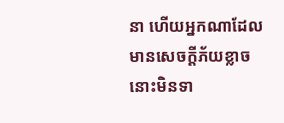នា ហើយអ្នកណាដែលមានសេចក្តីភ័យខ្លាច នោះមិនទា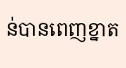ន់បានពេញខ្នាត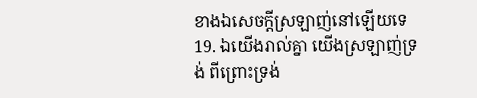ខាងឯសេចក្តីស្រឡាញ់នៅឡើយទេ
19. ឯយើងរាល់គ្នា យើងស្រឡាញ់ទ្រង់ ពីព្រោះទ្រង់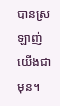បានស្រឡាញ់យើងជាមុន។